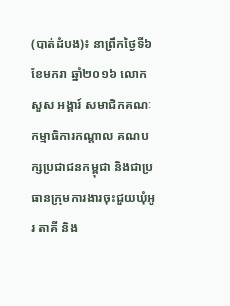(បាត់ដំបង)៖ នាព្រឹកថ្ងៃទី៦ ខែមករា ឆ្នាំ២០១៦ លោក សួស អង្គារ៍ សមាជិកគណៈកម្មាធិការកណ្តាល គណបក្សប្រជាជនកម្ពុជា និងជាប្រធានក្រុមការងារចុះជួយឃុំអូរ តាគី និង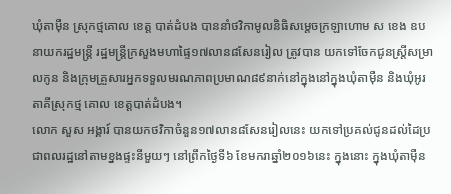ឃុំតាម៉ឺន ស្រុកថ្មគោល ខេត្ត បាត់ដំបង បាននាំថវិកាមូលនិធិសម្តេចក្រឡាហោម ស ខេង ឧបនាយករដ្ឋមន្រ្តី រដ្ឋមន្រ្តីក្រសួងមហាផ្ទៃ១៧លាន៨សែនរៀល ត្រូវបាន យកទៅចែកជូនស្រ្តីសម្រាលកូន និងក្រុមគ្រួសារអ្នកទទួលមរណភាពប្រមាណ៨៩នាក់នៅក្នុងនៅក្នុងឃុំតាម៉ឺន និងឃុំអូរតាគីស្រុកថ្ម គោល ខេត្តបាត់ដំបង។
លោក សួស អង្គារ៍ បានយកថវិកាចំនួន១៧លាន៨សែនរៀលនេះ យកទៅប្រគល់ជូនដល់ដៃប្រជាពលរដ្ឋនៅតាមខ្នងផ្ទះនីមួយៗ នៅព្រឹកថ្ងៃទី៦ ខែមករាឆ្នាំ២០១៦នេះ ក្នុងនោះ ក្នុងឃុំតាម៉ឺន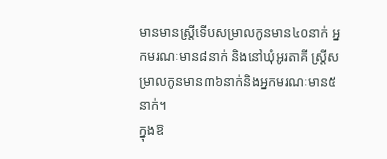មានមានស្រ្តីទើបសម្រាលកូនមាន៤០នាក់ អ្នកមរណៈមាន៨នាក់ និងនៅឃុំអូរតាគី ស្រ្តីសម្រាលកូនមាន៣៦នាក់និងអ្នកមរណៈមាន៥នាក់។
ក្នុងឱ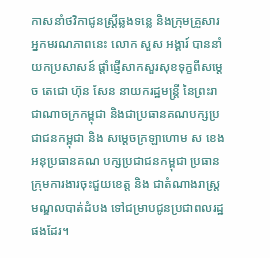កាសនាំថវិកាជូនស្រ្តីឆ្លងទន្លេ និងក្រុមគ្រួសារអ្នកមរណភាពនេះ លោក សួស អង្គារ៍ បាននាំយកប្រសាសន៍ ផ្តាំផ្ញើសាកសួរសុខទុក្ខពីសម្តេច តេជោ ហ៊ុន សែន នាយករដ្ឋមន្រ្តី នៃព្រះរាជាណាចក្រកម្ពុជា និងជាប្រធានគណបក្សប្រជាជនកម្ពុជា និង សម្តេចក្រឡាហោម ស ខេង អនុប្រធានគណ បក្សប្រជាជនកម្ពុជា ប្រធានក្រុមការងារចុះជួយខេត្ត និង ជាតំណាងរាស្រ្តមណ្ឌលបាត់ដំបង ទៅជម្រាបជូនប្រជាពលរដ្ឋផងដែរ។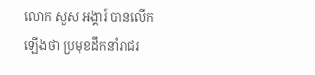លោក សួស អង្គារ៍ បានលើកឡើងថា ប្រមុខដឹកនាំរាជរ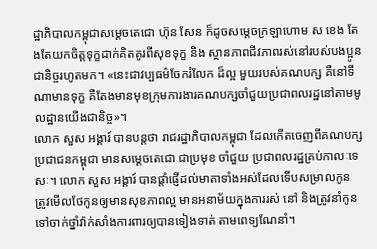ដ្ឋាភិបាលកម្ពុជាសម្តេចតេជោ ហ៊ុន សែន ក៏ដូចសម្តេចក្រឡាហោម ស ខេង តែងតែយកចិត្តទុក្ខដាក់គិតគូរពីសុខទុក្ខ និង ស្ថានភាពជីវភាពរស់នៅរបស់បងប្អូនជានិច្ចរហូតមក។ «នេះជាវប្បធម៌ចែករំលែក ដ៏ល្អ មួយរបស់គណបក្ស គឺនៅទីណាមានទុក្ខ គឺតែងមានមុខក្រុមការងារគណបក្សចាំជួយប្រជាពលរដ្ឋនៅតាមមូលដ្ឋានយើងជានិច្ច»។
លោក សួស អង្គារ៍ បានបន្តថា រាជរដ្ឋាភិបាលកម្ពុជា ដែលកើតចេញពីគណបក្សប្រជាជនកម្ពុជា មានសម្តេចតេជោ ជាប្រមុខ ចាំជួយ ប្រជាពលរដ្ឋគ្រប់កាលៈទេសៈ។ លោក សួស អង្គារ៍ បានផ្តាំផ្ញើដល់មាតាទាំងអស់ដែលទើបសម្រាលកូន ត្រូវមើលថែកូនឲ្យមានសុខភាពល្អ មានអនាម័យក្នុងការរស់ នៅ និងត្រូវនាំកូនទៅចាក់ថ្នាំវ៉ាក់សាំងការពារឲ្យបានទៀងទាត់ តាមពេទ្យណែនាំ។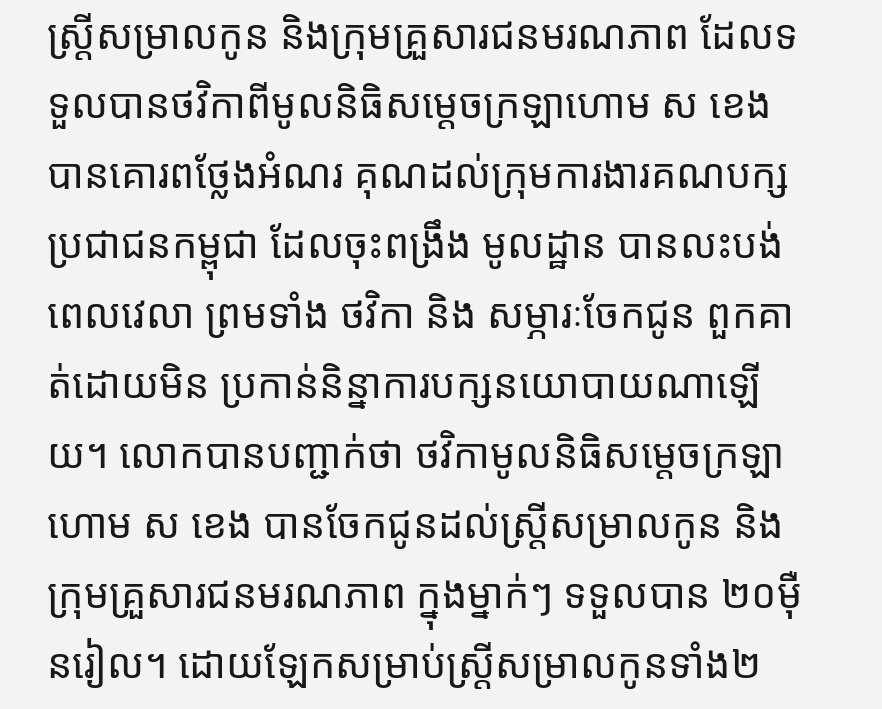ស្ត្រីសម្រាលកូន និងក្រុមគ្រួសារជនមរណភាព ដែលទទួលបានថវិកាពីមូលនិធិសម្តេចក្រឡាហោម ស ខេង បានគោរពថ្លែងអំណរ គុណដល់ក្រុមការងារគណបក្សប្រជាជនកម្ពុជា ដែលចុះពង្រឹង មូលដ្ឋាន បានលះបង់ពេលវេលា ព្រមទាំង ថវិកា និង សម្ភារៈចែកជូន ពួកគាត់ដោយមិន ប្រកាន់និន្នាការបក្សនយោបាយណាឡើយ។ លោកបានបញ្ជាក់ថា ថវិកាមូលនិធិសម្តេចក្រឡាហោម ស ខេង បានចែកជូនដល់ស្រ្តីសម្រាលកូន និងក្រុមគ្រួសារជនមរណភាព ក្នុងម្នាក់ៗ ទទួលបាន ២០ម៉ឺនរៀល។ ដោយឡែកសម្រាប់ស្ត្រីសម្រាលកូនទាំង២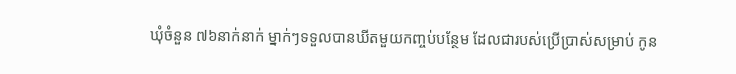ឃុំចំនួន ៧៦នាក់នាក់ ម្នាក់ៗទទួលបានឃីតមួយកញ្ចប់បន្ថែម ដែលជារបស់ប្រើប្រាស់សម្រាប់ កូន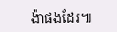ង៉ាផងដែរ៕